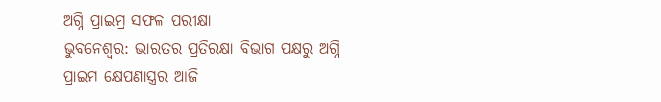ଅଗ୍ନି ପ୍ରାଇମ୍ର ସଫଳ ପରୀକ୍ଷା
ଭୁବନେଶ୍ୱର: ଭାରତର ପ୍ରତିରକ୍ଷା ବିଭାଗ ପକ୍ଷରୁ ଅଗ୍ନି ପ୍ରାଇମ କ୍ଷେପଣାସ୍ତ୍ରର ଆଜି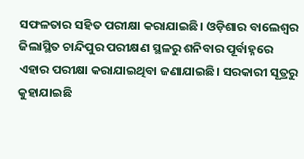ସଫଳତାର ସହିତ ପରୀକ୍ଷା କରାଯାଇଛି। ଓଡ଼ିଶାର ବାଲେଶ୍ୱର ଜିଲାସ୍ଥିତ ଚାନ୍ଦିପୁର ପରୀକ୍ଷଣ ସ୍ଥଳରୁ ଶନିବାର ପୂର୍ବାହ୍ନରେ ଏହାର ପରୀକ୍ଷା କରାଯାଇଥିବା ଜଣାଯାଇଛି। ସରକାରୀ ସୂତ୍ରରୁ କୁହାଯାଇଛି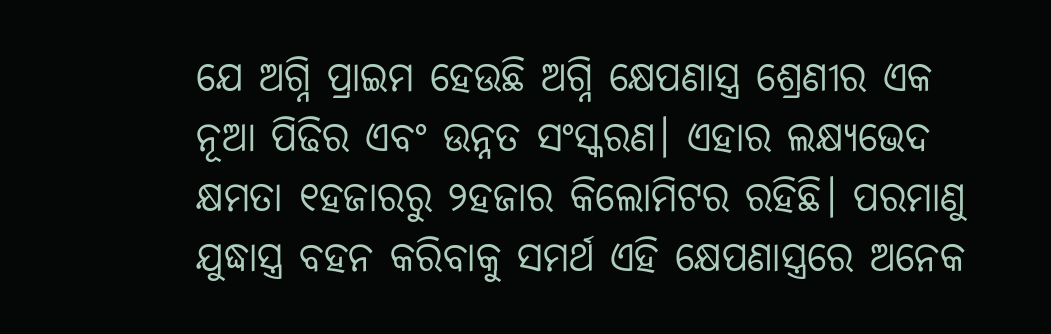ଯେ ଅଗ୍ନି ପ୍ରାଇମ ହେଉଛି ଅଗ୍ନି କ୍ଷେପଣାସ୍ତ୍ର ଶ୍ରେଣୀର ଏକ ନୂଆ ପିଢିର ଏବଂ ଉନ୍ନତ ସଂସ୍କରଣ। ଏହାର ଲକ୍ଷ୍ୟଭେଦ କ୍ଷମତା ୧ହଜାରରୁ ୨ହଜାର କିଲୋମିଟର ରହିଛି। ପରମାଣୁ ଯୁଦ୍ଧାସ୍ତ୍ର ବହନ କରିବାକୁ ସମର୍ଥ ଏହି କ୍ଷେପଣାସ୍ତ୍ରରେ ଅନେକ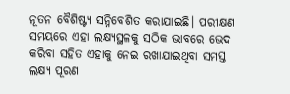ନୂତନ ବୈଶିଷ୍ଟ୍ୟ ସନ୍ନିବେଶିତ କରାଯାଇଛି। ପରୀକ୍ଷଣ ସମୟରେ ଏହା ଲକ୍ଷ୍ୟସ୍ଥଳକୁ ସଠିକ ଭାବରେ ଭେଦ କରିବା ସହିତ ଏହାକୁ ନେଇ ରଖାଯାଇଥିବା ସମସ୍ତ ଲକ୍ଷ୍ୟ ପୂରଣ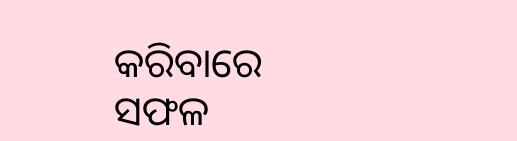କରିବାରେ ସଫଳ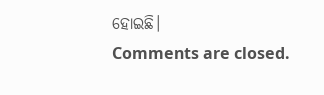ହୋଇଛି।
Comments are closed.